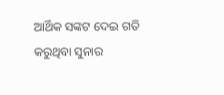ଆର୍ଥିକ ସଙ୍କଟ ଦେଇ ଗତି କରୁଥିବା ସୁନାର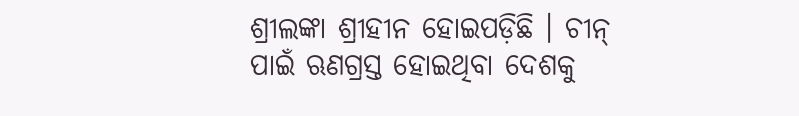ଶ୍ରୀଲଙ୍କା ଶ୍ରୀହୀନ ହୋଇପଡ଼ିଛି । ଚୀନ୍ ପାଇଁ ଋଣଗ୍ରସ୍ତ ହୋଇଥିବା ଦେଶକୁ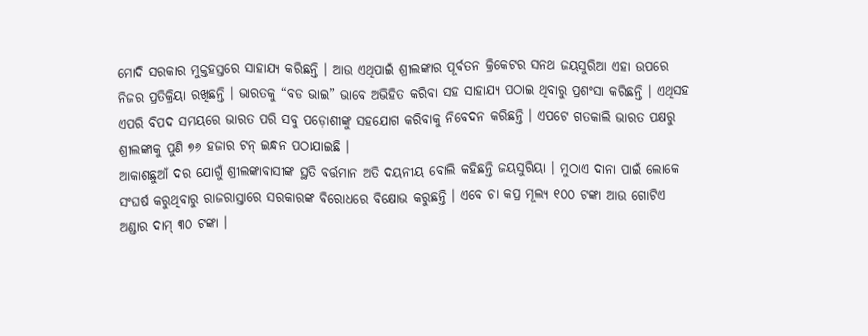ମୋଦି ସରକାର ମୁକ୍ତହସ୍ତରେ ସାହାଯ୍ୟ କରିଛନ୍ତି । ଆଉ ଏଥିପାଇଁ ଶ୍ରୀଲଙ୍କାର ପୂର୍ବତନ କ୍ରିକେଟର ସନଥ ଜୟସୁରିଆ ଏହା ଉପରେ ନିଜର ପ୍ରତିକ୍ରିୟା ରଖିଛନ୍ତି । ଭାରତକୁ “ବଡ ଭାଇ” ଭାବେ ଅଭିହିତ କରିବା ସହ ସାହାଯ୍ୟ ପଠାଇ ଥିବାରୁ ପ୍ରଶଂସା କରିଛନ୍ତି । ଏଥିସହ ଏପରି ବିପଦ ସମୟରେ ଭାରତ ପରି ସବୁ ପଡ଼ୋଶୀଙ୍କୁ ସହଯୋଗ କରିବାକୁ ନିବେଦନ କରିଛନ୍ତି । ଏପଟେ ଗତକାଲି ଭାରତ ପକ୍ଷରୁ ଶ୍ରୀଲଙ୍କାକୁ ପୁଣି ୭୬ ହଜାର ଟନ୍ ଇନ୍ଧନ ପଠାଯାଇଛି ।
ଆକାଶଛୁଆଁ ଦର ଯୋଗୁଁ ଶ୍ରୀଲଙ୍କାବାସୀଙ୍କ ସ୍ଥତି ବର୍ତ୍ତମାନ ଅତି ଦୟନୀୟ ବୋଲି କହିଛନ୍ତି ଜୟସୁରିୟା । ମୁଠାଏ ଦାନା ପାଇଁ ଲୋକେ ସଂଘର୍ଷ କରୁଥିବାରୁ ରାଜରାସ୍ତାରେ ସରକାରଙ୍କ ବିରୋଧରେ ବିକ୍ଷୋଭ କରୁଛନ୍ତି । ଏବେ ଚା କପ୍ର ମୂଲ୍ୟ ୧୦୦ ଟଙ୍କା ଆଉ ଗୋଟିଏ ଅଣ୍ଡାର ଦାମ୍ ୩୦ ଟଙ୍କା ।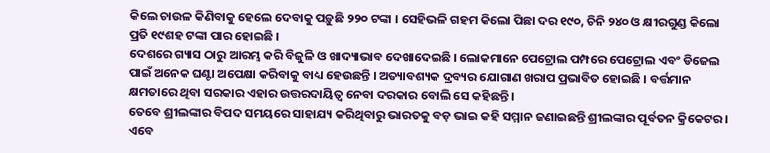କିଲେ ଚାଉଳ କିଣିବାକୁ ହେଲେ ଦେବାକୁ ପଡ଼ୁଛି ୨୨୦ ଟଙ୍କା । ସେହିଭଳି ଗହମ କିଲୋ ପିଛା ଦର ୧୯୦, ଚିନି ୨୪୦ ଓ କ୍ଷୀରଗୁଣ୍ଡ କିଲୋ ପ୍ରତି ୧୯ଶହ ଟଙ୍କା ପାର ହୋଇଛି ।
ଦେଶରେ ଗ୍ୟାସ ଠାରୁ ଆରମ୍ଭ କରି ବିଜୁଳି ଓ ଖାଦ୍ୟାଭାବ ଦେଖାଦେଇଛି । ଲୋକମାନେ ପେଟ୍ରୋଲ ପମ୍ପରେ ପେଟ୍ରୋଲ ଏବଂ ଡିଜେଲ ପାଇଁ ଅନେକ ଘଣ୍ଟା ଅପେକ୍ଷା କରିବାକୁ ବାଧ୍ୟ ହେଉଛନ୍ତି । ଅତ୍ୟାବଶ୍ୟକ ଦ୍ରବ୍ୟର ଯୋଗାଣ ଖରାପ ପ୍ରଭାବିତ ହୋଇଛି । ବର୍ତ୍ତମାନ କ୍ଷମତାରେ ଥିବା ସରକାର ଏହାର ଉତ୍ତରଦାୟିତ୍ୱ ନେବା ଦରକାର ବୋଲି ସେ କହିଛନ୍ତି ।
ତେବେ ଶ୍ରୀଲଙ୍କାର ବିପଦ ସମୟରେ ସାହାଯ୍ୟ କରିଥିବାରୁ ଭାରତକୁ ବଡ଼ ଭାଇ କହି ସମ୍ମାନ ଜଣାଇଛନ୍ତି ଶ୍ରୀଲଙ୍କାର ପୂର୍ବତନ କ୍ରିକେଟର । ଏବେ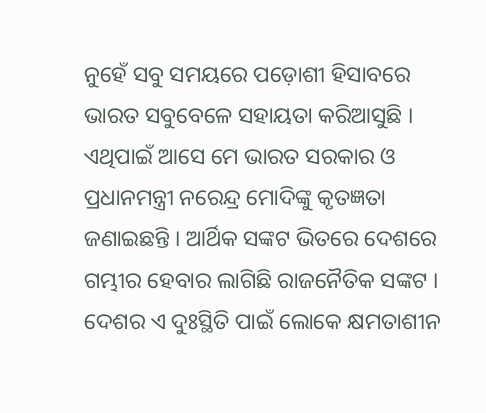ନୁହେଁ ସବୁ ସମୟରେ ପଡ଼ୋଶୀ ହିସାବରେ ଭାରତ ସବୁବେଳେ ସହାୟତା କରିଆସୁଛି । ଏଥିପାଇଁ ଆସେ ମେ ଭାରତ ସରକାର ଓ ପ୍ରଧାନମନ୍ତ୍ରୀ ନରେନ୍ଦ୍ର ମୋଦିଙ୍କୁ କୃତଜ୍ଞତା ଜଣାଇଛନ୍ତି । ଆର୍ଥିକ ସଙ୍କଟ ଭିତରେ ଦେଶରେ ଗମ୍ଭୀର ହେବାର ଲାଗିଛି ରାଜନୈତିକ ସଙ୍କଟ ।
ଦେଶର ଏ ଦୁଃସ୍ଥିତି ପାଇଁ ଲୋକେ କ୍ଷମତାଶୀନ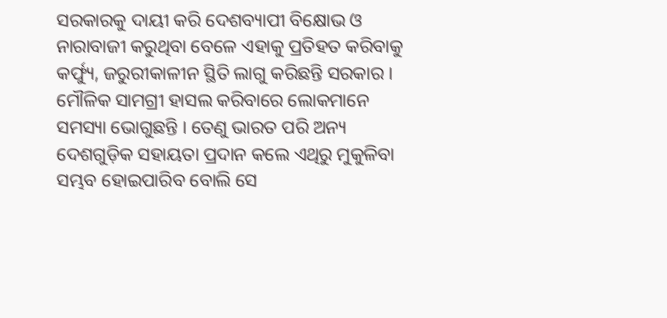ସରକାରକୁ ଦାୟୀ କରି ଦେଶବ୍ୟାପୀ ବିକ୍ଷୋଭ ଓ ନାରାବାଜୀ କରୁଥିବା ବେଳେ ଏହାକୁ ପ୍ରତିହତ କରିବାକୁ କର୍ଫ୍ୟୁ, ଜରୁରୀକାଳୀନ ସ୍ଥିତି ଲାଗୁ କରିଛନ୍ତି ସରକାର । ମୌଳିକ ସାମଗ୍ରୀ ହାସଲ କରିବାରେ ଲୋକମାନେ ସମସ୍ୟା ଭୋଗୁଛନ୍ତି । ତେଣୁ ଭାରତ ପରି ଅନ୍ୟ ଦେଶଗୁଡ଼ିକ ସହାୟତା ପ୍ରଦାନ କଲେ ଏଥିରୁ ମୁକୁଳିବା ସମ୍ଭବ ହୋଇପାରିବ ବୋଲି ସେ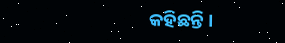କହିଛନ୍ତି ।